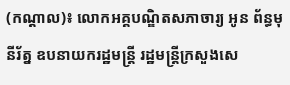(កណ្តាល)៖ លោកអគ្គបណ្ឌិតសភាចារ្យ អូន ព័ន្ធមុនីរ័ត្ន ឧបនាយករដ្ឋមន្ត្រី រដ្ឋមន្ត្រីក្រសួងសេ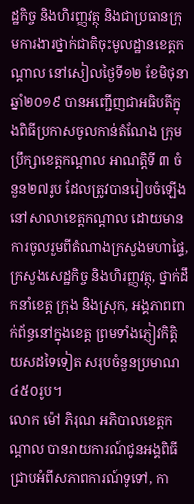ដ្ឋកិច្ច និងហិរញ្ញវត្ថុ និងជាប្រធានក្រុមការងារថ្នាក់ជាតិចុះមូលដ្ឋានខេត្តកណ្ដាល នៅសៀលថ្ងៃទី១២ ខែមិថុនា ឆ្នាំ២០១៩ បានអញ្ជើញជាអធិបតីក្នុងពិធីប្រកាសចូលកាន់តំណែង ក្រុមប្រឹក្សាខេត្តកណ្តាល អាណត្តិទី ៣ ចំនួន២៧រូប ដែលត្រូវបានរៀបចំឡើងនៅសាលាខេត្តកណ្តាល ដោយមានការចូលរួមពីតំណាងក្រសួងមហាផ្ទៃ, ក្រសួងសេដ្ឋកិច្ច និងហិរញ្ញវត្ថុ, ថ្នាក់ដឹកនាំខេត្ត ក្រុង និងស្រុក, អង្គភាពពាក់ព័ន្ធនៅក្នុងខេត្ត ព្រមទាំងភ្ញៀវកិត្តិយសដទៃទៀត សរុបចំនួនប្រមាណ៤៥០រូប។
លោក ម៉ៅ ភិរុណ អភិបាលខេត្តកណ្តាល បានរាយការណ៍ជូនអង្គពិធីជ្រាបអំពីសភាពការណ៍ទូទៅ, កា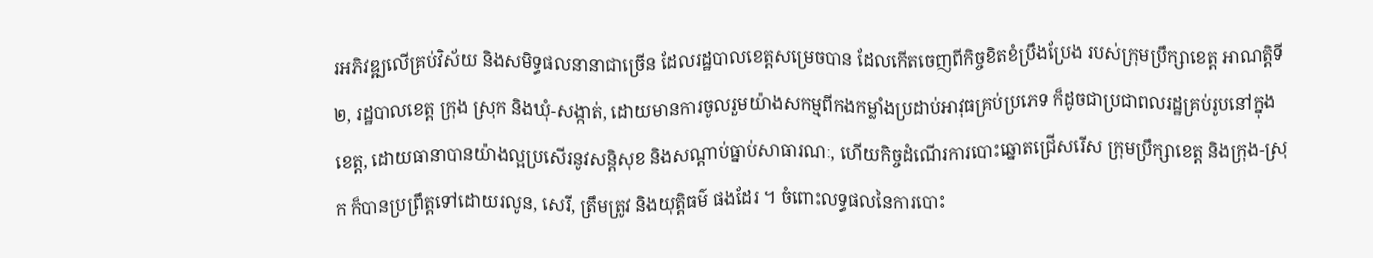រអភិវឌ្ឍលើគ្រប់វិស័យ និងសមិទ្ធផលនានាជាច្រើន ដែលរដ្ឋបាលខេត្តសម្រេចបាន ដែលកើតចេញពីកិច្ចខិតខំប្រឹងប្រែង របស់ក្រុមប្រឹក្សាខេត្ត អាណត្តិទី២, រដ្ឋបាលខេត្ត ក្រុង ស្រុក និងឃុំ-សង្កាត់, ដោយមានការចូលរួមយ៉ាងសកម្មពីកងកម្លាំងប្រដាប់អាវុធគ្រប់ប្រភេទ ក៏ដូចជាប្រជាពលរដ្ឋគ្រប់រូបនៅក្នុងខេត្ត, ដោយធានាបានយ៉ាងល្អប្រសើរនូវសន្តិសុខ និងសណ្តាប់ធ្នាប់សាធារណៈ, ហើយកិច្ចដំណើរការបោះឆ្នោតជ្រើសរើស ក្រុមប្រឹក្សាខេត្ត និងក្រុង-ស្រុក ក៏បានប្រព្រឹត្តទៅដោយរលូន, សេរី, ត្រឹមត្រូវ និងយុត្តិធម៌ ផងដែរ ។ ចំពោះលទ្ធផលនៃការបោះ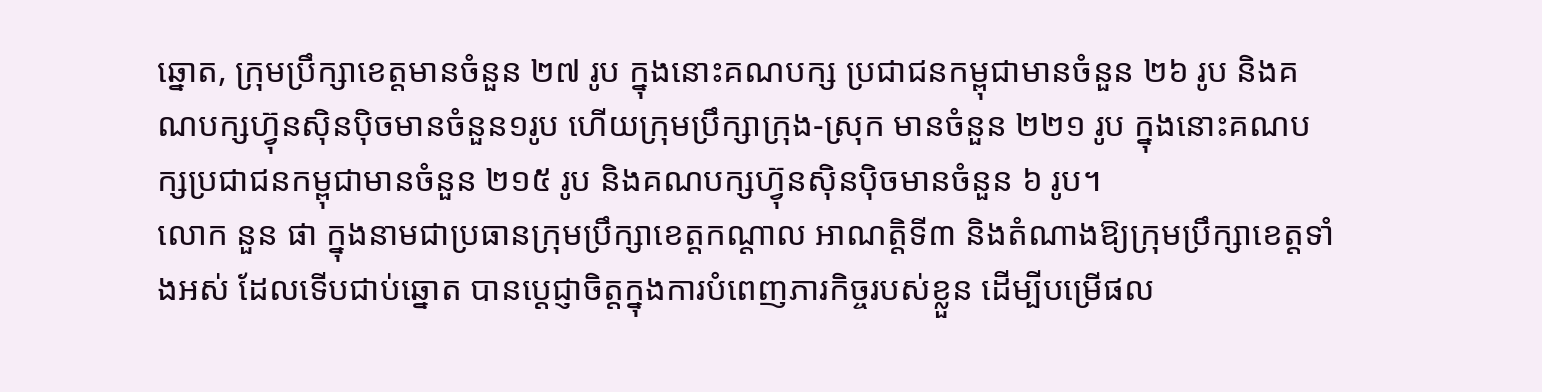ឆ្នោត, ក្រុមប្រឹក្សាខេត្តមានចំនួន ២៧ រូប ក្នុងនោះគណបក្ស ប្រជាជនកម្ពុជាមានចំនួន ២៦ រូប និងគណបក្សហ្វ៊ុនស៊ិនប៉ិចមានចំនួន១រូប ហើយក្រុមប្រឹក្សាក្រុង-ស្រុក មានចំនួន ២២១ រូប ក្នុងនោះគណបក្សប្រជាជនកម្ពុជាមានចំនួន ២១៥ រូប និងគណបក្សហ្វ៊ុនស៊ិនប៉ិចមានចំនួន ៦ រូប។
លោក នួន ផា ក្នុងនាមជាប្រធានក្រុមប្រឹក្សាខេត្តកណ្តាល អាណត្តិទី៣ និងតំណាងឱ្យក្រុមប្រឹក្សាខេត្តទាំងអស់ ដែលទើបជាប់ឆ្នោត បានប្តេជ្ញាចិត្តក្នុងការបំពេញភារកិច្ចរបស់ខ្លួន ដើម្បីបម្រើផល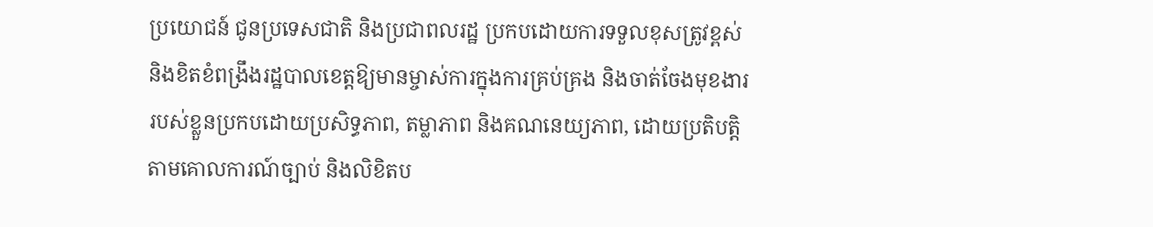ប្រយោជន៍ ជូនប្រទេសជាតិ និងប្រជាពលរដ្ឋ ប្រកបដោយការទទួលខុសត្រូវខ្ពស់ និងខិតខំពង្រឹងរដ្ឋបាលខេត្តឱ្យមានម្ចាស់ការក្នុងការគ្រប់គ្រង និងចាត់ចែងមុខងាររបស់ខ្លួនប្រកបដោយប្រសិទ្ធភាព, តម្លាភាព និងគណនេយ្យភាព, ដោយប្រតិបត្តិតាមគោលការណ៍ច្បាប់ និងលិខិតប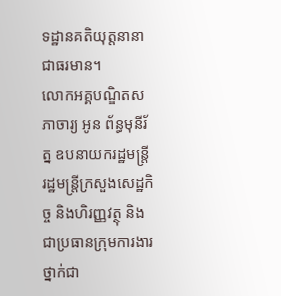ទដ្ឋានគតិយុត្តនានា ជាធរមាន។
លោកអគ្គបណ្ឌិតសភាចារ្យ អូន ព័ន្ធមុនីរ័ត្ន ឧបនាយករដ្ឋមន្ត្រី រដ្ឋមន្ត្រីក្រសួងសេដ្ឋកិច្ច និងហិរញ្ញវត្ថុ និងជាប្រធានក្រុមការងារថ្នាក់ជា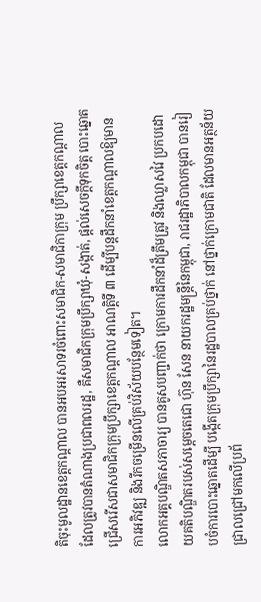តិចុះមូលដ្ឋានខេត្តកណ្ដាល បានអបអរសាទរចំពោះសមាជិក-សមាជិកាក្រុម ប្រឹក្សាខេត្តកណ្តាល ដែលត្រូវបានតំណាងប្រជាពលរដ្ឋ, គឺសមាជិកក្រុមប្រឹក្សាឃុំ-សង្កាត់, ផ្តល់សេចក្តីទុកចិត្ត បោះឆ្នោតជ្រើសរើសជាសមាជិកក្រុមប្រឹក្សាខេត្តកណ្តាល អាណត្តិទី ៣ ដើម្បីបន្តដឹកនាំខេត្តកណ្តាលឱ្យមានការអភិវឌ្ឍ និងរីកចម្រើនលើគ្រប់វិស័យបន្ថែមទៀត។
លោកអគ្គបណ្ឌិតសភាចារ្យ បានគូសបញ្ជាក់ថា ក្រោមការដឹកនាំដ៏ត្រឹមត្រូវ និងឈ្លាសវៃ ប្រកបដោយគតិបណ្ឌិតរបស់សម្ដេចតេជោ ហ៊ុន សែន នាយករដ្ឋមន្ត្រីនៃកម្ពុជា, រាជរដ្ឋាភិបាលកម្ពុជា បានរៀបចំការបោះឆ្នោតដើម្បី បង្កើតក្រុមប្រឹក្សានៃរដ្ឋបាលគ្រប់ថ្នាក់ នៅថ្នាក់ក្រោមជាតិ ដែលមានអត្ថន័យជ្រាលជ្រៅមកលើប្រព័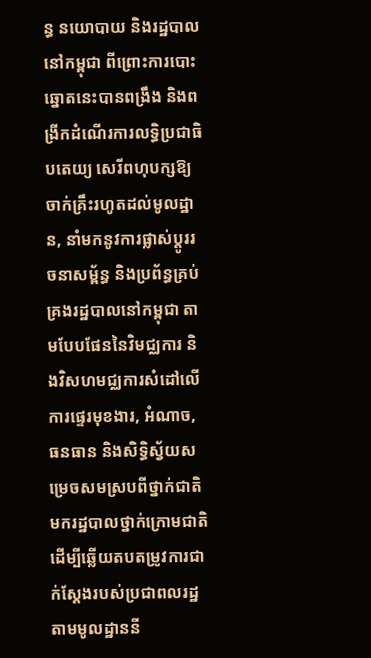ន្ធ នយោបាយ និងរដ្ឋបាលនៅកម្ពុជា ពីព្រោះការបោះឆ្នោតនេះបានពង្រឹង និងពង្រីកដំណើរការលទ្ធិប្រជាធិបតេយ្យ សេរីពហុបក្សឱ្យចាក់គ្រឹះរហូតដល់មូលដ្ឋាន, នាំមកនូវការផ្លាស់ប្តូររចនាសម្ព័ន្ធ និងប្រព័ន្ធគ្រប់គ្រងរដ្ឋបាលនៅកម្ពុជា តាមបែបផែននៃវិមជ្ឈការ និងវិសហមជ្ឈការសំដៅលើការផ្ទេរមុខងារ, អំណាច, ធនធាន និងសិទ្ធិស្វ័យសម្រេចសមស្របពីថ្នាក់ជាតិមករដ្ឋបាលថ្នាក់ក្រោមជាតិ ដើម្បីឆ្លើយតបតម្រូវការជាក់ស្តែងរបស់ប្រជាពលរដ្ឋតាមមូលដ្ឋាននី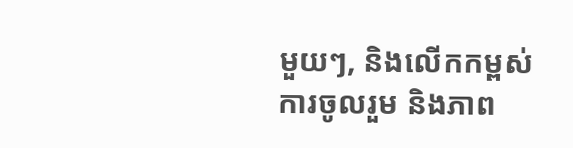មួយៗ, និងលើកកម្ពស់ការចូលរួម និងភាព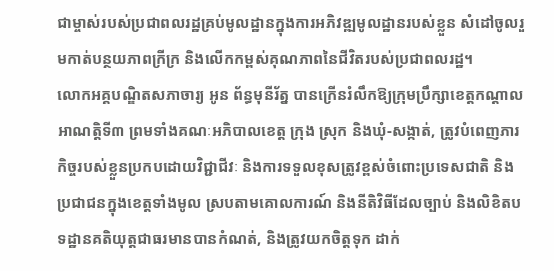ជាម្ចាស់របស់ប្រជាពលរដ្ឋគ្រប់មូលដ្ឋានក្នុងការអភិវឌ្ឍមូលដ្ឋានរបស់ខ្លួន សំដៅចូលរួមកាត់បន្ថយភាពក្រីក្រ និងលើកកម្ពស់គុណភាពនៃជីវិតរបស់ប្រជាពលរដ្ឋ។
លោកអគ្គបណ្ឌិតសភាចារ្យ អូន ព័ន្ធមុនីរ័ត្ន បានក្រើនរំលឹកឱ្យក្រុមប្រឹក្សាខេត្តកណ្តាល អាណត្តិទី៣ ព្រមទាំងគណៈអភិបាលខេត្ត ក្រុង ស្រុក និងឃុំ-សង្កាត់, ត្រូវបំពេញភារកិច្ចរបស់ខ្លួនប្រកបដោយវិជ្ជាជីវៈ និងការទទួលខុសត្រូវខ្ពស់ចំពោះប្រទេសជាតិ និងប្រជាជនក្នុងខេត្តទាំងមូល ស្របតាមគោលការណ៍ និងនីតិវិធីដែលច្បាប់ និងលិខិតបទដ្ឋានគតិយុត្តជាធរមានបានកំណត់, និងត្រូវយកចិត្តទុក ដាក់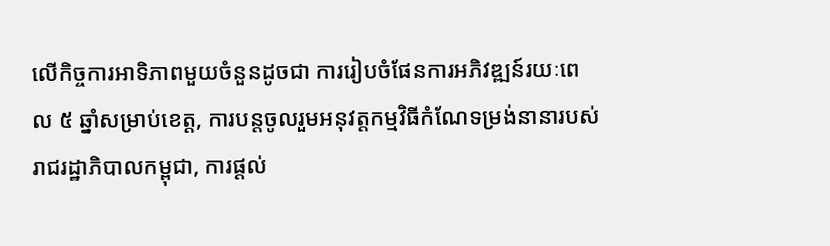លើកិច្ចការអាទិភាពមួយចំនួនដូចជា ការរៀបចំផែនការអភិវឌ្ឍន៍រយៈពេល ៥ ឆ្នាំសម្រាប់ខេត្ត, ការបន្តចូលរួមអនុវត្តកម្មវិធីកំណែទម្រង់នានារបស់រាជរដ្ឋាភិបាលកម្ពុជា, ការផ្តល់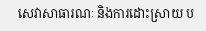សេវាសាធារណៈ និងការដោះស្រាយ ប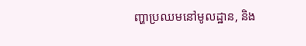ញ្ហាប្រឈមនៅមូលដ្ឋាន, និង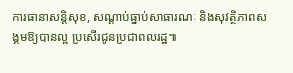ការធានាសន្តិសុខ, សណ្តាប់ធ្នាប់សាធារណៈ និងសុវត្ថិភាពសង្គមឱ្យបានល្អ ប្រសើរជូនប្រជាពលរដ្ឋ៕